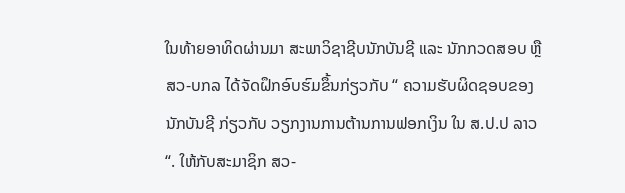ໃນທ້າຍອາທິດຜ່ານມາ ສະພາວິຊາຊີບນັກບັນຊີ ແລະ ນັກກວດສອບ ຫຼື ສວ-ບກລ ໄດ້ຈັດຝຶກອົບຮົມຂຶ້ນກ່ຽວກັບ “ ຄວາມຮັບຜິດຊອບຂອງນັກບັນຊີ ກ່ຽວກັບ ວຽກງານການຕ້ານການຟອກເງິນ ໃນ ສ.ປ.ປ ລາວ“. ໃຫ້ກັບສະມາຊິກ ສວ-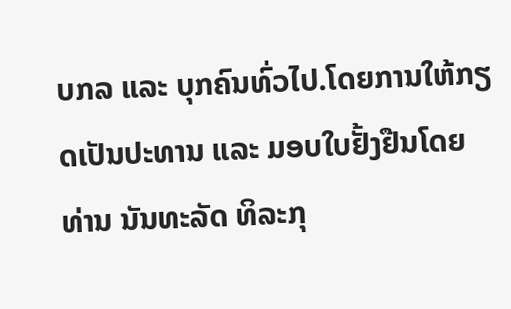ບກລ ແລະ ບຸກຄົນທົ່ວໄປ.ໂດຍການໃຫ້ກຽດເປັນປະທານ ແລະ ມອບໃບຢັ້ງຢືນໂດຍ ທ່ານ ນັນທະລັດ ທິລະກຸ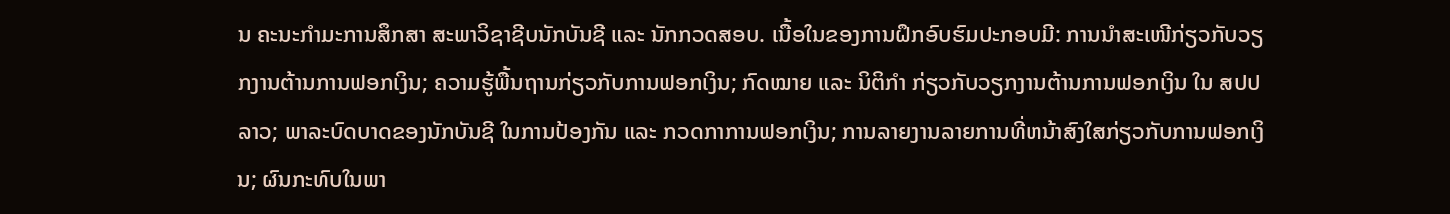ນ ຄະນະກຳມະການສຶກສາ ສະພາວິຊາຊີບນັກບັນຊີ ແລະ ນັກກວດສອບ. ເນື້ອໃນຂອງການຝຶກອົບຮົມປະກອບມີ: ການນໍາສະເໜີກ່ຽວກັບວຽກງານຕ້ານການຟອກເງິນ; ຄວາມຮູ້ພື້ນຖານກ່ຽວກັບການຟອກເງິນ; ກົດໝາຍ ແລະ ນິຕິກຳ ກ່ຽວກັບວຽກງານຕ້ານການຟອກເງິນ ໃນ ສປປ ລາວ; ພາລະບົດບາດຂອງນັກບັນຊີ ໃນການປ້ອງກັນ ແລະ ກວດກາການຟອກເງິນ; ການລາຍງານລາຍການທີ່ຫນ້າສົງໃສກ່ຽວກັບການຟອກເງິນ; ຜົນກະທົບໃນພາ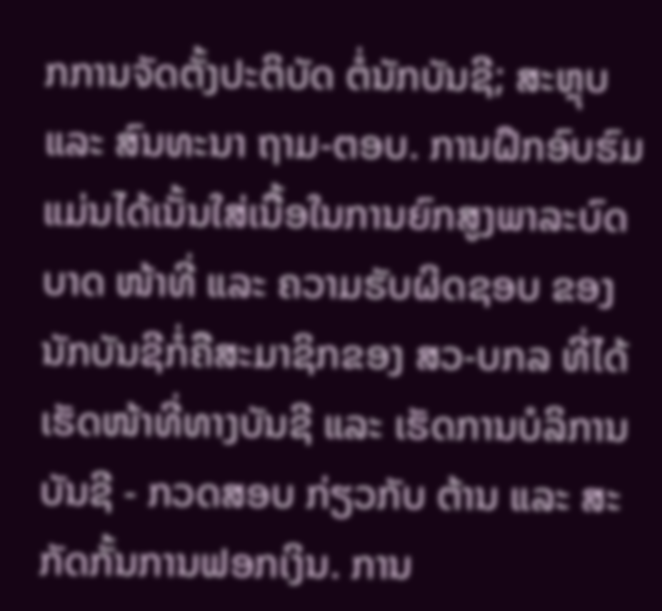ກການຈັດຕັ້ງປະຕິບັດ ຕໍ່ນັກບັນຊີ; ສະຫຼຸບ ແລະ ສົນທະນາ ຖາມ-ຕອບ. ການຝຶກອົບຮົມ ແມ່ນໄດ້ເນັ້ນໃສ່ເນື້ອໃນການຍົກສູງພາລະບົດບາດ ໜ້າທີ່ ແລະ ຄວາມຮັບຜິດຊອບ ຂອງນັກບັນຊີກໍ່ຄືສະມາຊິກຂອງ ສວ-ບກລ ທີ່ໄດ້ເຮັດໜ້າທີ່ທາງບັນຊີ ແລະ ເຮັດການບໍລິການບັນຊີ - ກວດສອບ ກ່ຽວກັບ ຕ້ານ ແລະ ສະກັດກັ້ນການຟອກເງິນ. ການ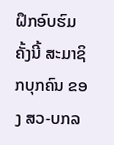ຝຶກອົບຮົມຄັ້ງນີ້ ສະມາຊິກບຸກຄົນ ຂອງ ສວ-ບກລ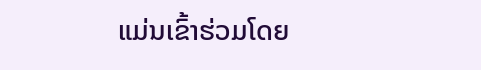ແມ່ນເຂົ້າຮ່ວມໂດຍ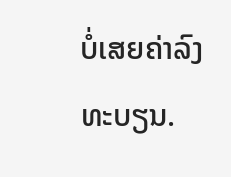ບໍ່ເສຍຄ່າລົງທະບຽນ.